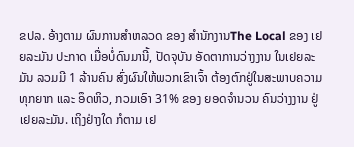ຂປລ. ອ້າງຕາມ ຜົນການສຳຫລວດ ຂອງ ສຳນັກງານThe Local ຂອງ ເຢຍລະມັນ ປະກາດ ເມື່ອບໍ່ດົນມານີ້, ປັດຈຸບັນ ອັດຕາການວ່າງງານ ໃນເຢຍລະມັນ ລວມມີ 1 ລ້ານຄົນ ສົ່ງຜົນໃຫ້ພວກເຂົາເຈົ້າ ຕ້ອງຕົກຢູ່ໃນສະພາບຄວາມທຸກຍາກ ແລະ ອຶດຫິວ, ກວມເອົາ 31% ຂອງ ຍອດຈຳນວນ ຄົນວ່າງງານ ຢູ່ເຢຍລະມັນ. ເຖິງຢ່າງໃດ ກໍຕາມ ເຢ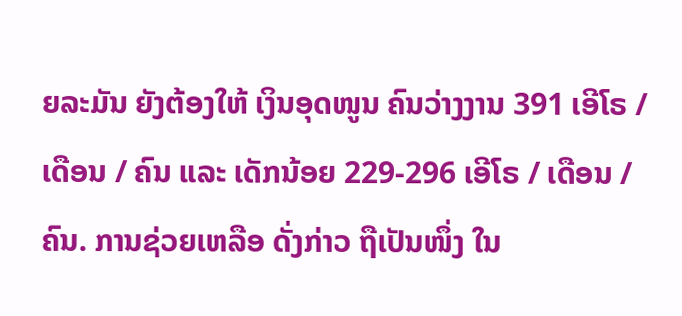ຍລະມັນ ຍັງຕ້ອງໃຫ້ ເງິນອຸດໜູນ ຄົນວ່າງງານ 391 ເອີໂຣ / ເດືອນ / ຄົນ ແລະ ເດັກນ້ອຍ 229-296 ເອີໂຣ / ເດືອນ / ຄົນ. ການຊ່ວຍເຫລືອ ດັ່ງກ່າວ ຖືເປັນໜຶ່ງ ໃນ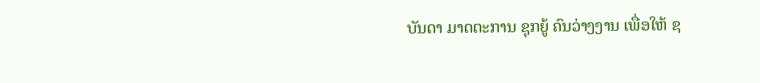ບັນດາ ມາດຕະການ ຊຸກຍູ້ ຄົນວ່າງງານ ເພື່ອໃຫ້ ຊ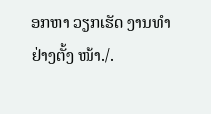ອກຫາ ວຽກເຮັດ ງານທຳ ຢ່າງຕັ້ງ ໜ້າ./.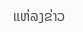ແຫ່ລງຂ່າວ